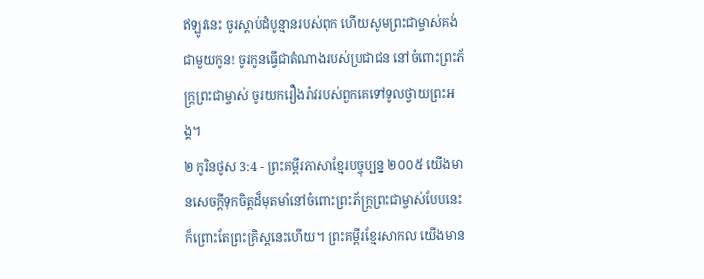ឥឡូវនេះ ចូរស្ដាប់ដំបូន្មានរបស់ពុក ហើយសូមព្រះជាម្ចាស់គង់ជាមួយកូន! ចូរកូនធ្វើជាតំណាងរបស់ប្រជាជន នៅចំពោះព្រះភ័ក្ត្រព្រះជាម្ចាស់ ចូរយករឿងរ៉ាវរបស់ពួកគេទៅទូលថ្វាយព្រះអង្គ។
២ កូរិនថូស 3:4 - ព្រះគម្ពីរភាសាខ្មែរបច្ចុប្បន្ន ២០០៥ យើងមានសេចក្ដីទុកចិត្តដ៏មុតមាំនៅចំពោះព្រះភ័ក្ត្រព្រះជាម្ចាស់បែបនេះ ក៏ព្រោះតែព្រះគ្រិស្តនេះហើយ។ ព្រះគម្ពីរខ្មែរសាកល យើងមាន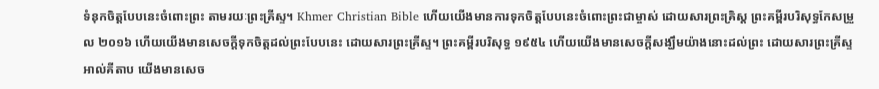ទំនុកចិត្តបែបនេះចំពោះព្រះ តាមរយៈព្រះគ្រីស្ទ។ Khmer Christian Bible ហើយយើងមានការទុកចិត្ដបែបនេះចំពោះព្រះជាម្ចាស់ ដោយសារព្រះគ្រិស្ដ ព្រះគម្ពីរបរិសុទ្ធកែសម្រួល ២០១៦ ហើយយើងមានសេចក្តីទុកចិត្តដល់ព្រះបែបនេះ ដោយសារព្រះគ្រីស្ទ។ ព្រះគម្ពីរបរិសុទ្ធ ១៩៥៤ ហើយយើងមានសេចក្ដីសង្ឃឹមយ៉ាងនោះដល់ព្រះ ដោយសារព្រះគ្រីស្ទ អាល់គីតាប យើងមានសេច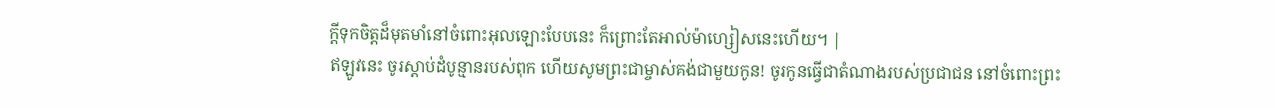ក្ដីទុកចិត្ដដ៏មុតមាំនៅចំពោះអុលឡោះបែបនេះ ក៏ព្រោះតែអាល់ម៉ាហ្សៀសនេះហើយ។ |
ឥឡូវនេះ ចូរស្ដាប់ដំបូន្មានរបស់ពុក ហើយសូមព្រះជាម្ចាស់គង់ជាមួយកូន! ចូរកូនធ្វើជាតំណាងរបស់ប្រជាជន នៅចំពោះព្រះ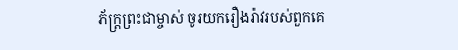ភ័ក្ត្រព្រះជាម្ចាស់ ចូរយករឿងរ៉ាវរបស់ពួកគេ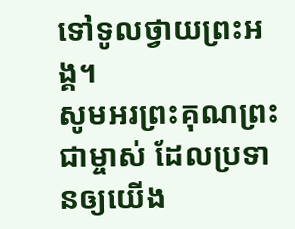ទៅទូលថ្វាយព្រះអង្គ។
សូមអរព្រះគុណព្រះជាម្ចាស់ ដែលប្រទានឲ្យយើង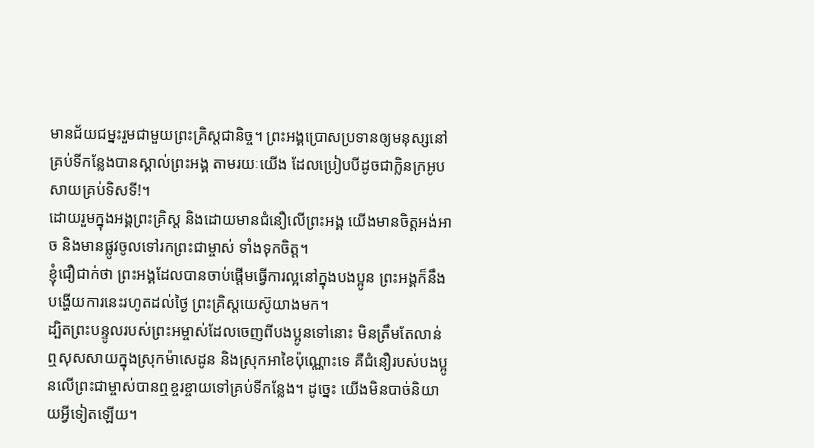មានជ័យជម្នះរួមជាមួយព្រះគ្រិស្តជានិច្ច។ ព្រះអង្គប្រោសប្រទានឲ្យមនុស្សនៅគ្រប់ទីកន្លែងបានស្គាល់ព្រះអង្គ តាមរយៈយើង ដែលប្រៀបបីដូចជាក្លិនក្រអូបសាយគ្រប់ទិសទី!។
ដោយរួមក្នុងអង្គព្រះគ្រិស្ត និងដោយមានជំនឿលើព្រះអង្គ យើងមានចិត្តអង់អាច និងមានផ្លូវចូលទៅរកព្រះជាម្ចាស់ ទាំងទុកចិត្ត។
ខ្ញុំជឿជាក់ថា ព្រះអង្គដែលបានចាប់ផ្ដើមធ្វើការល្អនៅក្នុងបងប្អូន ព្រះអង្គក៏នឹងបង្ហើយការនេះរហូតដល់ថ្ងៃ ព្រះគ្រិស្តយេស៊ូយាងមក។
ដ្បិតព្រះបន្ទូលរបស់ព្រះអម្ចាស់ដែលចេញពីបងប្អូនទៅនោះ មិនត្រឹមតែលាន់ឮសុសសាយក្នុងស្រុកម៉ាសេដូន និងស្រុកអាខៃប៉ុណ្ណោះទេ គឺជំនឿរបស់បងប្អូនលើព្រះជាម្ចាស់បានឮខ្ចរខ្ចាយទៅគ្រប់ទីកន្លែង។ ដូច្នេះ យើងមិនបាច់និយាយអ្វីទៀតឡើយ។